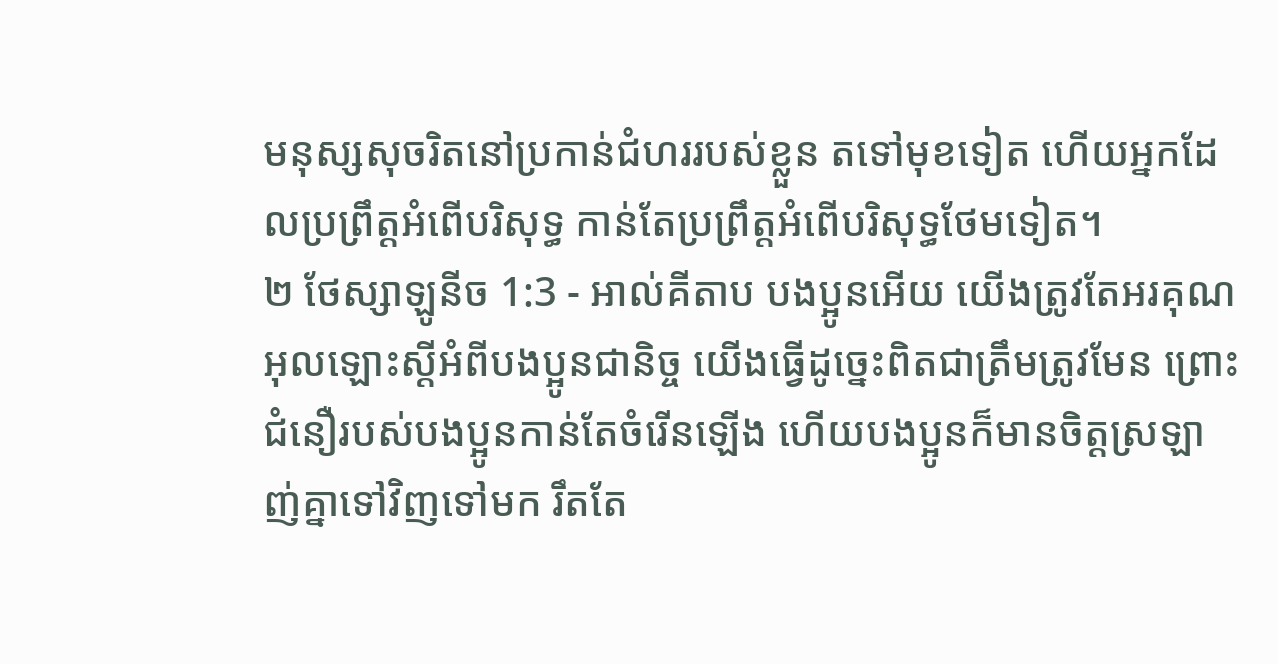មនុស្សសុចរិតនៅប្រកាន់ជំហររបស់ខ្លួន តទៅមុខទៀត ហើយអ្នកដែលប្រព្រឹត្តអំពើបរិសុទ្ធ កាន់តែប្រព្រឹត្តអំពើបរិសុទ្ធថែមទៀត។
២ ថែស្សាឡូនីច 1:3 - អាល់គីតាប បងប្អូនអើយ យើងត្រូវតែអរគុណអុលឡោះស្ដីអំពីបងប្អូនជានិច្ច យើងធ្វើដូច្នេះពិតជាត្រឹមត្រូវមែន ព្រោះជំនឿរបស់បងប្អូនកាន់តែចំរើនឡើង ហើយបងប្អូនក៏មានចិត្ដស្រឡាញ់គ្នាទៅវិញទៅមក រឹតតែ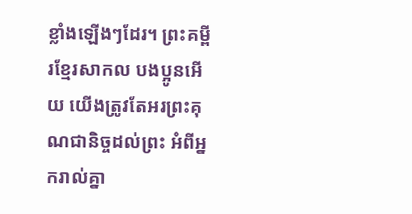ខ្លាំងឡើងៗដែរ។ ព្រះគម្ពីរខ្មែរសាកល បងប្អូនអើយ យើងត្រូវតែអរព្រះគុណជានិច្ចដល់ព្រះ អំពីអ្នករាល់គ្នា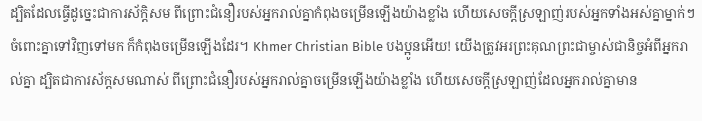ដ្បិតដែលធ្វើដូច្នេះជាការស័ក្ដិសម ពីព្រោះជំនឿរបស់អ្នករាល់គ្នាកំពុងចម្រើនឡើងយ៉ាងខ្លាំង ហើយសេចក្ដីស្រឡាញ់របស់អ្នកទាំងអស់គ្នាម្នាក់ៗចំពោះគ្នាទៅវិញទៅមក ក៏កំពុងចម្រើនឡើងដែរ។ Khmer Christian Bible បងប្អូនអើយ! យើងត្រូវអរព្រះគុណព្រះជាម្ចាស់ជានិច្ចអំពីអ្នករាល់គ្នា ដ្បិតជាការស័ក្តសមណាស់ ពីព្រោះជំនឿរបស់អ្នករាល់គ្នាចម្រើនឡើងយ៉ាងខ្លាំង ហើយសេចក្ដីស្រឡាញ់ដែលអ្នករាល់គ្នាមាន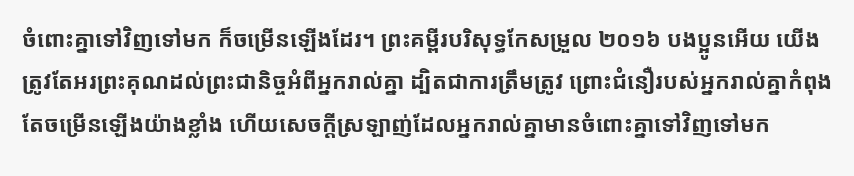ចំពោះគ្នាទៅវិញទៅមក ក៏ចម្រើនឡើងដែរ។ ព្រះគម្ពីរបរិសុទ្ធកែសម្រួល ២០១៦ បងប្អូនអើយ យើងត្រូវតែអរព្រះគុណដល់ព្រះជានិច្ចអំពីអ្នករាល់គ្នា ដ្បិតជាការត្រឹមត្រូវ ព្រោះជំនឿរបស់អ្នករាល់គ្នាកំពុងតែចម្រើនឡើងយ៉ាងខ្លាំង ហើយសេចក្ដីស្រឡាញ់ដែលអ្នករាល់គ្នាមានចំពោះគ្នាទៅវិញទៅមក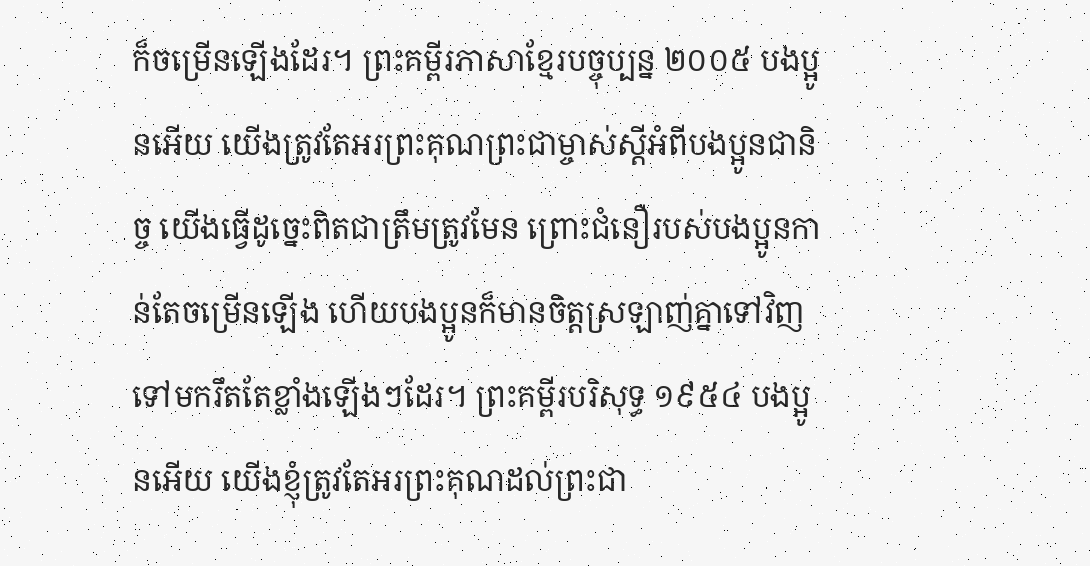ក៏ចម្រើនឡើងដែរ។ ព្រះគម្ពីរភាសាខ្មែរបច្ចុប្បន្ន ២០០៥ បងប្អូនអើយ យើងត្រូវតែអរព្រះគុណព្រះជាម្ចាស់ស្ដីអំពីបងប្អូនជានិច្ច យើងធ្វើដូច្នេះពិតជាត្រឹមត្រូវមែន ព្រោះជំនឿរបស់បងប្អូនកាន់តែចម្រើនឡើង ហើយបងប្អូនក៏មានចិត្តស្រឡាញ់គ្នាទៅវិញទៅមករឹតតែខ្លាំងឡើងៗដែរ។ ព្រះគម្ពីរបរិសុទ្ធ ១៩៥៤ បងប្អូនអើយ យើងខ្ញុំត្រូវតែអរព្រះគុណដល់ព្រះជា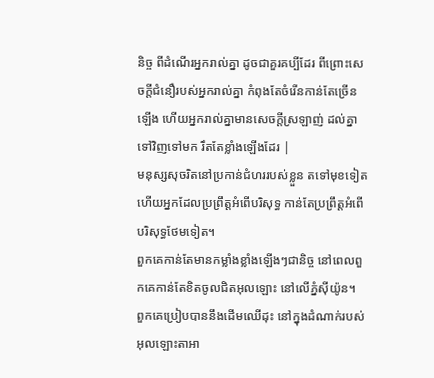និច្ច ពីដំណើរអ្នករាល់គ្នា ដូចជាគួរគប្បីដែរ ពីព្រោះសេចក្ដីជំនឿរបស់អ្នករាល់គ្នា កំពុងតែចំរើនកាន់តែច្រើនឡើង ហើយអ្នករាល់គ្នាមានសេចក្ដីស្រឡាញ់ ដល់គ្នាទៅវិញទៅមក រឹតតែខ្លាំងឡើងដែរ |
មនុស្សសុចរិតនៅប្រកាន់ជំហររបស់ខ្លួន តទៅមុខទៀត ហើយអ្នកដែលប្រព្រឹត្តអំពើបរិសុទ្ធ កាន់តែប្រព្រឹត្តអំពើបរិសុទ្ធថែមទៀត។
ពួកគេកាន់តែមានកម្លាំងខ្លាំងឡើងៗជានិច្ច នៅពេលពួកគេកាន់តែខិតចូលជិតអុលឡោះ នៅលើភ្នំស៊ីយ៉ូន។
ពួកគេប្រៀបបាននឹងដើមឈើដុះ នៅក្នុងដំណាក់របស់អុលឡោះតាអា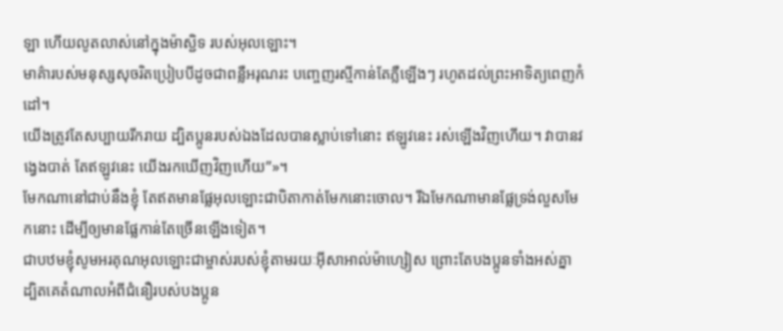ឡា ហើយលូតលាស់នៅក្នុងម៉ាស្ជិទ របស់អុលឡោះ។
មាគ៌ារបស់មនុស្សសុចរិតប្រៀបបីដូចជាពន្លឺអរុណរះ បញ្ចេញរស្មីកាន់តែភ្លឺឡើងៗ រហូតដល់ព្រះអាទិត្យពេញកំដៅ។
យើងត្រូវតែសប្បាយរីករាយ ដ្បិតប្អូនរបស់ឯងដែលបានស្លាប់ទៅនោះ ឥឡូវនេះ រស់ឡើងវិញហើយ។ វាបានវង្វេងបាត់ តែឥឡូវនេះ យើងរកឃើញវិញហើយ”»។
មែកណានៅជាប់នឹងខ្ញុំ តែឥតមានផ្លែអុលឡោះជាបិតាកាត់មែកនោះចោល។ រីឯមែកណាមានផ្លែទ្រង់លួសមែកនោះ ដើម្បីឲ្យមានផ្លែកាន់តែច្រើនឡើងទៀត។
ជាបឋមខ្ញុំសូមអរគុណអុលឡោះជាម្ចាស់របស់ខ្ញុំតាមរយៈអ៊ីសាអាល់ម៉ាហ្សៀស ព្រោះតែបងប្អូនទាំងអស់គ្នា ដ្បិតគេតំណាលអំពីជំនឿរបស់បងប្អូន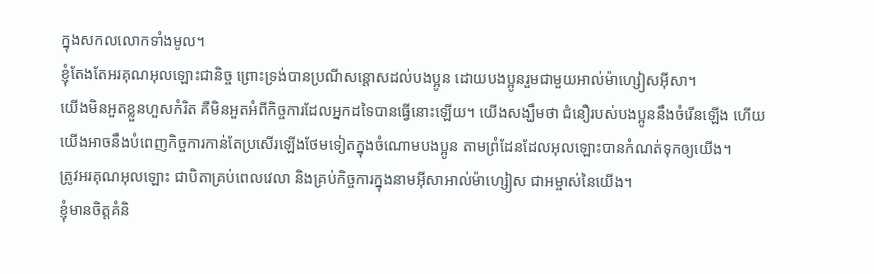ក្នុងសកលលោកទាំងមូល។
ខ្ញុំតែងតែអរគុណអុលឡោះជានិច្ច ព្រោះទ្រង់បានប្រណីសន្ដោសដល់បងប្អូន ដោយបងប្អូនរួមជាមួយអាល់ម៉ាហ្សៀសអ៊ីសា។
យើងមិនអួតខ្លួនហួសកំរិត គឺមិនអួតអំពីកិច្ចការដែលអ្នកដទៃបានធ្វើនោះឡើយ។ យើងសង្ឃឹមថា ជំនឿរបស់បងប្អូននឹងចំរើនឡើង ហើយយើងអាចនឹងបំពេញកិច្ចការកាន់តែប្រសើរឡើងថែមទៀតក្នុងចំណោមបងប្អូន តាមព្រំដែនដែលអុលឡោះបានកំណត់ទុកឲ្យយើង។
ត្រូវអរគុណអុលឡោះ ជាបិតាគ្រប់ពេលវេលា និងគ្រប់កិច្ចការក្នុងនាមអ៊ីសាអាល់ម៉ាហ្សៀស ជាអម្ចាស់នៃយើង។
ខ្ញុំមានចិត្ដគំនិ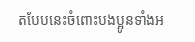តបែបនេះចំពោះបងប្អូនទាំងអ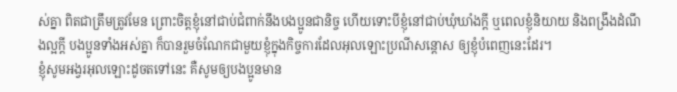ស់គ្នា ពិតជាត្រឹមត្រូវមែន ព្រោះចិត្ដខ្ញុំនៅជាប់ជំពាក់នឹងបងប្អូនជានិច្ច ហើយទោះបីខ្ញុំនៅជាប់ឃុំឃាំងក្ដី ឬពេលខ្ញុំនិយាយ និងពង្រឹងដំណឹងល្អក្ដី បងប្អូនទាំងអស់គ្នា ក៏បានរួមចំណែកជាមួយខ្ញុំក្នុងកិច្ចការដែលអុលឡោះប្រណីសន្ដោស ឲ្យខ្ញុំបំពេញនេះដែរ។
ខ្ញុំសូមអង្វរអុលឡោះដូចតទៅនេះ គឺសូមឲ្យបងប្អូនមាន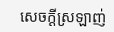សេចក្ដីស្រឡាញ់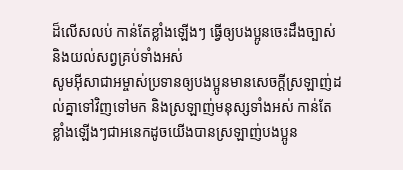ដ៏លើសលប់ កាន់តែខ្លាំងឡើងៗ ធ្វើឲ្យបងប្អូនចេះដឹងច្បាស់ និងយល់សព្វគ្រប់ទាំងអស់
សូមអ៊ីសាជាអម្ចាស់ប្រទានឲ្យបងប្អូនមានសេចក្ដីស្រឡាញ់ដល់គ្នាទៅវិញទៅមក និងស្រឡាញ់មនុស្សទាំងអស់ កាន់តែខ្លាំងឡើងៗជាអនេកដូចយើងបានស្រឡាញ់បងប្អូន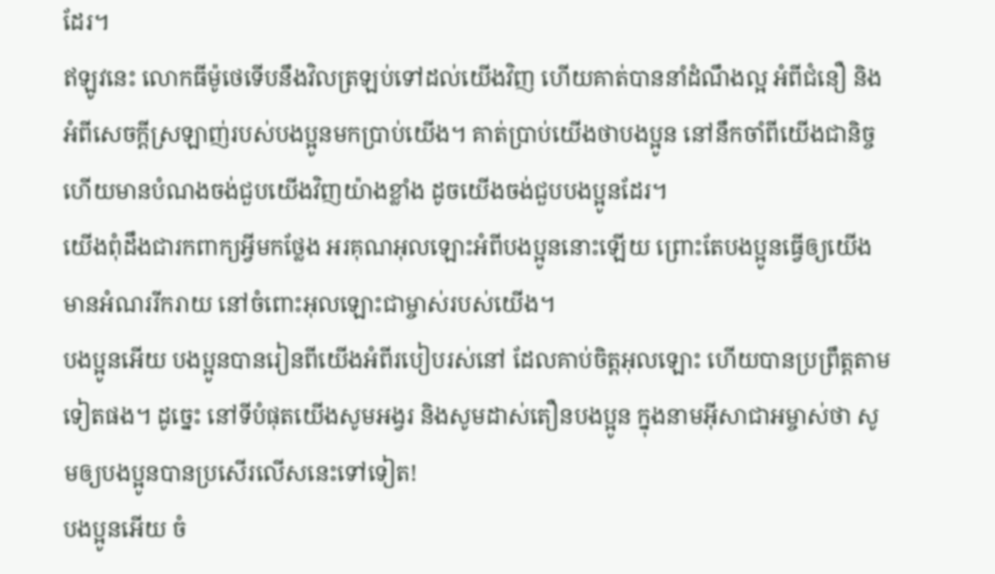ដែរ។
ឥឡូវនេះ លោកធីម៉ូថេទើបនឹងវិលត្រឡប់ទៅដល់យើងវិញ ហើយគាត់បាននាំដំណឹងល្អ អំពីជំនឿ និងអំពីសេចក្ដីស្រឡាញ់របស់បងប្អូនមកប្រាប់យើង។ គាត់ប្រាប់យើងថាបងប្អូន នៅនឹកចាំពីយើងជានិច្ច ហើយមានបំណងចង់ជួបយើងវិញយ៉ាងខ្លាំង ដូចយើងចង់ជួបបងប្អូនដែរ។
យើងពុំដឹងជារកពាក្យអ្វីមកថ្លែង អរគុណអុលឡោះអំពីបងប្អូននោះឡើយ ព្រោះតែបងប្អូនធ្វើឲ្យយើងមានអំណររីករាយ នៅចំពោះអុលឡោះជាម្ចាស់របស់យើង។
បងប្អូនអើយ បងប្អូនបានរៀនពីយើងអំពីរបៀបរស់នៅ ដែលគាប់ចិត្តអុលឡោះ ហើយបានប្រព្រឹត្ដតាមទៀតផង។ ដូច្នេះ នៅទីបំផុតយើងសូមអង្វរ និងសូមដាស់តឿនបងប្អូន ក្នុងនាមអ៊ីសាជាអម្ចាស់ថា សូមឲ្យបងប្អូនបានប្រសើរលើសនេះទៅទៀត!
បងប្អូនអើយ ចំ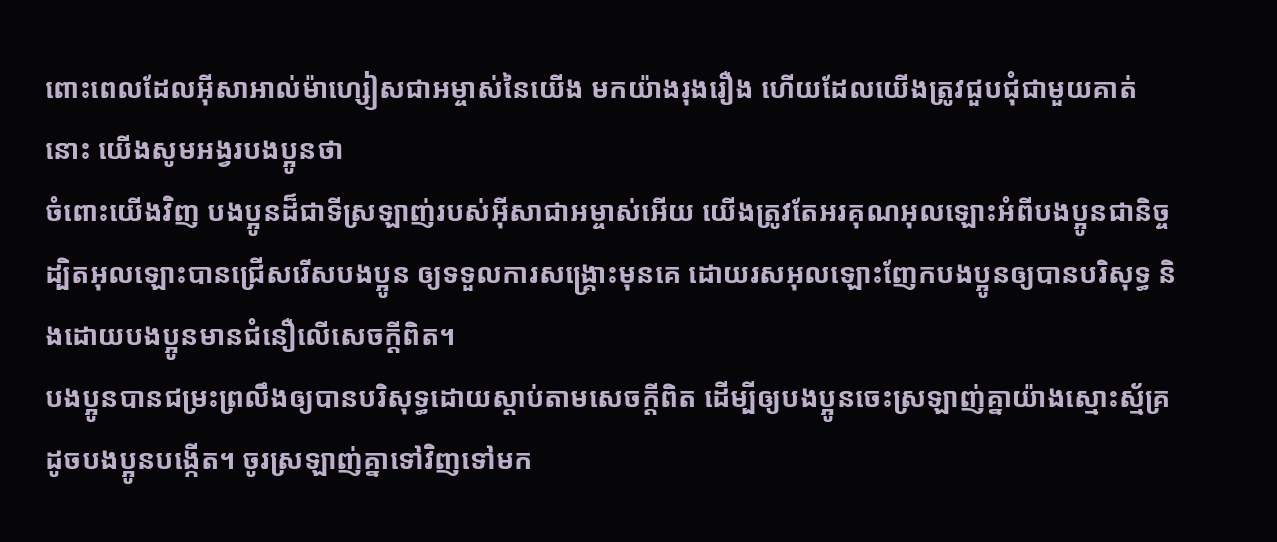ពោះពេលដែលអ៊ីសាអាល់ម៉ាហ្សៀសជាអម្ចាស់នៃយើង មកយ៉ាងរុងរឿង ហើយដែលយើងត្រូវជួបជុំជាមួយគាត់នោះ យើងសូមអង្វរបងប្អូនថា
ចំពោះយើងវិញ បងប្អូនដ៏ជាទីស្រឡាញ់របស់អ៊ីសាជាអម្ចាស់អើយ យើងត្រូវតែអរគុណអុលឡោះអំពីបងប្អូនជានិច្ច ដ្បិតអុលឡោះបានជ្រើសរើសបងប្អូន ឲ្យទទួលការសង្គ្រោះមុនគេ ដោយរសអុលឡោះញែកបងប្អូនឲ្យបានបរិសុទ្ធ និងដោយបងប្អូនមានជំនឿលើសេចក្ដីពិត។
បងប្អូនបានជម្រះព្រលឹងឲ្យបានបរិសុទ្ធដោយស្ដាប់តាមសេចក្ដីពិត ដើម្បីឲ្យបងប្អូនចេះស្រឡាញ់គ្នាយ៉ាងស្មោះស្ម័គ្រ ដូចបងប្អូនបង្កើត។ ចូរស្រឡាញ់គ្នាទៅវិញទៅមក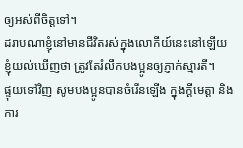ឲ្យអស់ពីចិត្ដទៅ។
ដរាបណាខ្ញុំនៅមានជីវិតរស់ក្នុងលោកីយ៍នេះនៅឡើយ ខ្ញុំយល់ឃើញថា ត្រូវតែរំលឹកបងប្អូនឲ្យភ្ញាក់ស្មារតី។
ផ្ទុយទៅវិញ សូមបងប្អូនបានចំរើនឡើង ក្នុងក្តីមេត្តា និងការ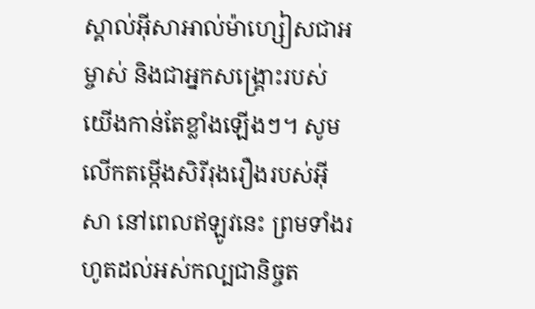ស្គាល់អ៊ីសាអាល់ម៉ាហ្សៀសជាអម្ចាស់ និងជាអ្នកសង្គ្រោះរបស់យើងកាន់តែខ្លាំងឡើងៗ។ សូមលើកតម្កើងសិរីរុងរឿងរបស់អ៊ីសា នៅពេលឥឡូវនេះ ព្រមទាំងរហូតដល់អស់កល្បជានិច្ចត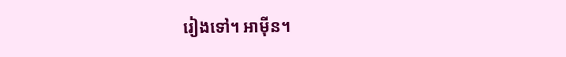រៀងទៅ។ អាម៉ីន។